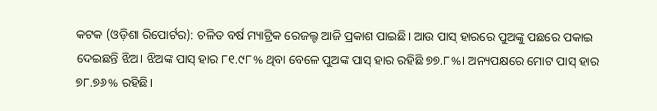କଟକ (ଓଡ଼ିଶା ରିପୋର୍ଟର): ଚଳିତ ବର୍ଷ ମ୍ୟାଟ୍ରିକ ରେଜଲ୍ଟ ଆଜି ପ୍ରକାଶ ପାଇଛି। ଆଉ ପାସ୍ ହାରରେ ପୁଅଙ୍କୁ ପଛରେ ପକାଇ ଦେଇଛନ୍ତି ଝିଅ। ଝିଅଙ୍କ ପାସ୍ ହାର ୮୧.୯୮% ଥିବା ବେଳେ ପୁଅଙ୍କ ପାସ୍ ହାର ରହିଛି ୭୭.୮%। ଅନ୍ୟପକ୍ଷରେ ମୋଟ ପାସ୍ ହାର ୭୮.୭୬% ରହିଛି।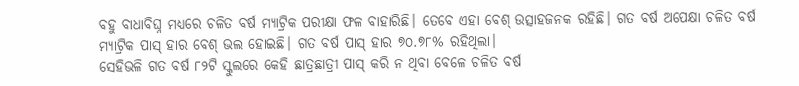ବହୁ ବାଧାବିଘ୍ନ ମଧ୍ୟରେ ଚଳିତ ବର୍ଷ ମ୍ୟାଟ୍ରିକ ପରୀକ୍ଷା ଫଳ ବାହାରିଛି। ତେବେ ଏହା ବେଶ୍ ଉତ୍ସାହଜନକ ରହିଛି। ଗତ ବର୍ଷ ଅପେକ୍ଷା ଚଳିତ ବର୍ଷ ମ୍ୟାଟ୍ରିକ ପାସ୍ ହାର ବେଶ୍ ଭଲ ହୋଇଛି। ଗତ ବର୍ଷ ପାସ୍ ହାର ୭୦.୭୮% ରହିଥିଲା।
ସେହିଭଳି ଗତ ବର୍ଷ ୮୨ଟି ସ୍କୁଲରେ କେହି ଛାତ୍ରଛାତ୍ରୀ ପାସ୍ କରି ନ ଥିବା ବେଳେ ଚଳିତ ବର୍ଷ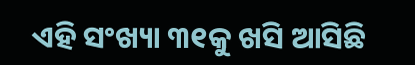ଏହି ସଂଖ୍ୟା ୩୧କୁ ଖସି ଆସିଛି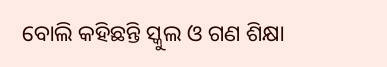ବୋଲି କହିଛନ୍ତି ସ୍କୁଲ ଓ ଗଣ ଶିକ୍ଷା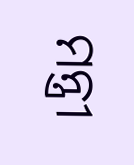ମନ୍ତ୍ରୀ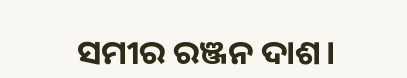ସମୀର ରଞ୍ଜନ ଦାଶ।